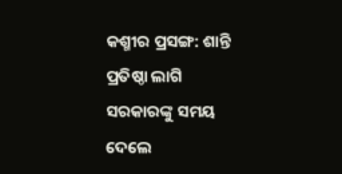କଶ୍ମୀର ପ୍ରସଙ୍ଗ: ଶାନ୍ତି ପ୍ରତିଷ୍ଠା ଲାଗି ସରକାରଙ୍କୁ ସମୟ ଦେଲେ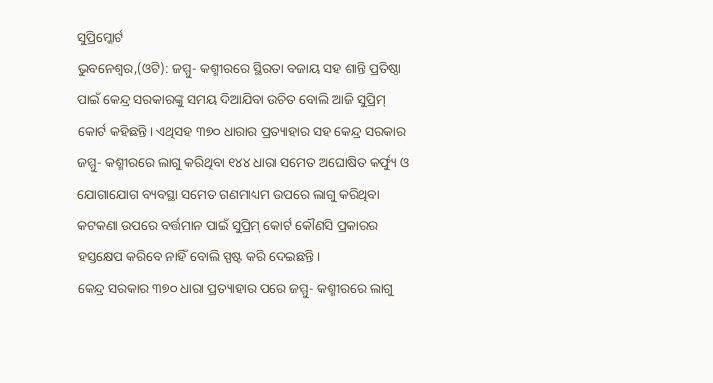ସୁପ୍ରିମ୍କୋର୍ଟ
ଭୁବନେଶ୍ଵର,(ଓଟି): ଜମ୍ମୁ- କଶ୍ମୀରରେ ସ୍ଥିରତା ବଜାୟ ସହ ଶାନ୍ତି ପ୍ରତିଷ୍ଠା ପାଇଁ କେନ୍ଦ୍ର ସରକାରଙ୍କୁ ସମୟ ଦିଆଯିବା ଉଚିତ ବୋଲି ଆଜି ସୁପ୍ରିମ୍ କୋର୍ଟ କହିଛନ୍ତି। ଏଥିସହ ୩୭୦ ଧାରାର ପ୍ରତ୍ୟାହାର ସହ କେନ୍ଦ୍ର ସରକାର ଜମ୍ମୁ- କଶ୍ମୀରରେ ଲାଗୁ କରିଥିବା ୧୪୪ ଧାରା ସମେତ ଅଘୋଷିତ କର୍ଫ୍ୟୁ ଓ ଯୋଗାଯୋଗ ବ୍ୟବସ୍ଥା ସମେତ ଗଣମାଧ୍ୟମ ଉପରେ ଲାଗୁ କରିଥିବା କଟକଣା ଉପରେ ବର୍ତ୍ତମାନ ପାଇଁ ସୁପ୍ରିମ୍ କୋର୍ଟ କୌଣସି ପ୍ରକାରର ହସ୍ତକ୍ଷେପ କରିବେ ନାହିଁ ବୋଲି ସ୍ପଷ୍ଟ କରି ଦେଇଛନ୍ତି।
କେନ୍ଦ୍ର ସରକାର ୩୭୦ ଧାରା ପ୍ରତ୍ୟାହାର ପରେ ଜମ୍ମୁ- କଶ୍ମୀରରେ ଲାଗୁ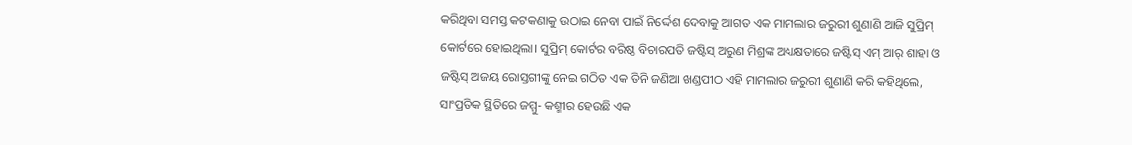କରିଥିବା ସମସ୍ତ କଟକଣାକୁ ଉଠାଇ ନେବା ପାଇଁ ନିର୍ଦ୍ଦେଶ ଦେବାକୁ ଆଗତ ଏକ ମାମଲାର ଜରୁରୀ ଶୁଣାଣି ଆଜି ସୁପ୍ରିମ୍ କୋର୍ଟରେ ହୋଇଥିଲା। ସୁପ୍ରିମ୍ କୋର୍ଟର ବରିଷ୍ଠ ବିଚାରପତି ଜଷ୍ଟିସ୍ ଅରୁଣ ମିଶ୍ରଙ୍କ ଅଧ୍ୟକ୍ଷତାରେ ଜଷ୍ଟିସ୍ ଏମ୍ ଆର୍ ଶାହା ଓ ଜଷ୍ଟିସ୍ ଅଜୟ ରୋସ୍ତଗୀଙ୍କୁ ନେଇ ଗଠିତ ଏକ ତିନି ଜଣିଆ ଖଣ୍ଡପୀଠ ଏହି ମାମଲାର ଜରୁରୀ ଶୁଣାଣି କରି କହିଥିଲେ, ସାଂପ୍ରତିକ ସ୍ଥିତିରେ ଜମ୍ମୁ- କଶ୍ମୀର ହେଉଛି ଏକ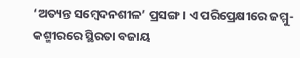‘ଅତ୍ୟନ୍ତ ସମ୍ବେଦନଶୀଳ’ ପ୍ରସଙ୍ଗ। ଏ ପରିପ୍ରେକ୍ଷୀରେ ଜମ୍ମୁ- କଶ୍ମୀରରେ ସ୍ଥିରତା ବଜାୟ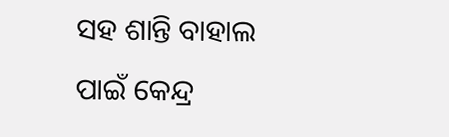ସହ ଶାନ୍ତି ବାହାଲ ପାଇଁ କେନ୍ଦ୍ର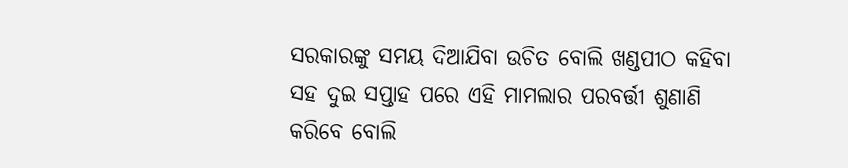ସରକାରଙ୍କୁ ସମୟ ଦିଆଯିବା ଉଚିତ ବୋଲି ଖଣ୍ଡପୀଠ କହିବା ସହ ଦୁଇ ସପ୍ତାହ ପରେ ଏହି ମାମଲାର ପରବର୍ତ୍ତୀ ଶୁଣାଣି କରିବେ ବୋଲି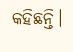କହିଛନ୍ତି।